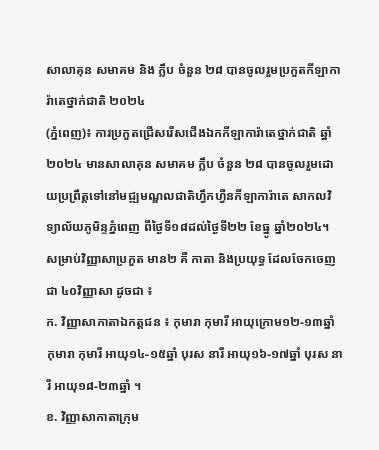សាលាគុន សមាគម និង ក្លឹប ចំនួន ២៨ បានចូលរួមប្រកួតកីឡាការ៉ាតេថ្នាក់ជាតិ ២០២៤
(ភ្នំពេញ)៖ ការប្រកួតជ្រើសរើសជើងឯកកីឡាការ៉ាតេថ្នាក់ជាតិ ឆ្នាំ២០២៤ មានសាលាគុន សមាគម ក្លឹប ចំនួន ២៨ បានចូលរួមដោយប្រព្រឹត្តទៅនៅមជ្ឍមណ្ឌលជាតិហ្វឹកហ្វឺនកីឡាការ៉ាតេ សាកលវិទ្យាល័យភូមិន្ទភ្នំពេញ ពីថ្ងៃទី១៨ដល់ថ្ងៃទី២២ ខែធ្នូ ឆ្នាំ២០២៤។
សម្រាប់វិញ្ញាសាប្រកួត មាន២ គឺ កាតា និងប្រយុទ្ធ ដែលចែកចេញជា ៤០វិញ្ញាសា ដូចជា ៖
ក. វិញ្ញាសាកាតាឯកត្តជន ៖ កុមារា កុមារី អាយុក្រោម១២-១៣ឆ្នាំ កុមារា កុមារី អាយុ១៤-១៥ឆ្នាំ បុរស នារី អាយុ១៦-១៧ឆ្នាំ បុរស នារី អាយុ១៨-២៣ឆ្នាំ ។
ខ. វិញ្ញាសាកាតាក្រុម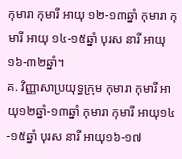កុមារា កុមារី អាយុ ១២-១៣ឆ្នាំ កុមារា កុមារី អាយុ ១៤-១៥ឆ្នាំ បុរស នារី អាយុ ១៦-៣២ឆ្នាំ។
គ. វិញ្ញាសាប្រយុទ្ធក្រុម កុមារា កុមារី អាយុ១២ឆ្នាំ-១៣ឆ្នាំ កុមារា កុមារី អាយុ១៤-១៥ឆ្នាំ បុរស នារី អាយុ១៦-១៧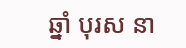ឆ្នាំ បុរស នា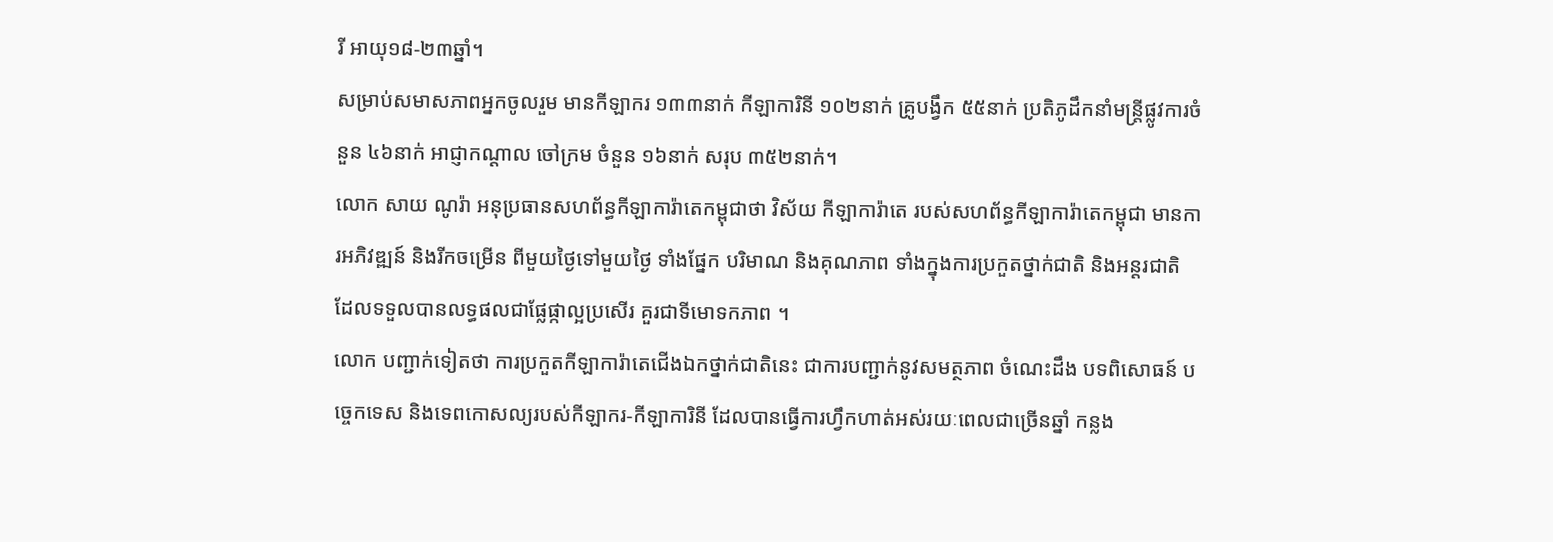រី អាយុ១៨-២៣ឆ្នាំ។
សម្រាប់សមាសភាពអ្នកចូលរួម មានកីឡាករ ១៣៣នាក់ កីឡាការិនី ១០២នាក់ គ្រូបង្វឹក ៥៥នាក់ ប្រតិភូដឹកនាំមន្ត្រីផ្លូវការចំនួន ៤៦នាក់ អាជ្ញាកណ្ដាល ចៅក្រម ចំនួន ១៦នាក់ សរុប ៣៥២នាក់។
លោក សាយ ណូរ៉ា អនុប្រធានសហព័ន្ធកីឡាការ៉ាតេកម្ពុជាថា វិស័យ កីឡាការ៉ាតេ របស់សហព័ន្ធកីឡាការ៉ាតេកម្ពុជា មានការអភិវឌ្ឍន៍ និងរីកចម្រើន ពីមួយថ្ងៃទៅមួយថ្ងៃ ទាំងផ្នែក បរិមាណ និងគុណភាព ទាំងក្នុងការប្រកួតថ្នាក់ជាតិ និងអន្តរជាតិ ដែលទទួលបានលទ្ធផលជាផ្លែផ្កាល្អប្រសើរ គួរជាទីមោទកភាព ។
លោក បញ្ជាក់ទៀតថា ការប្រកួតកីឡាការ៉ាតេជើងឯកថ្នាក់ជាតិនេះ ជាការបញ្ជាក់នូវសមត្ថភាព ចំណេះដឹង បទពិសោធន៍ បច្ចេកទេស និងទេពកោសល្យរបស់កីឡាករ-កីឡាការិនី ដែលបានធ្វើការហ្វឹកហាត់អស់រយៈពេលជាច្រើនឆ្នាំ កន្លង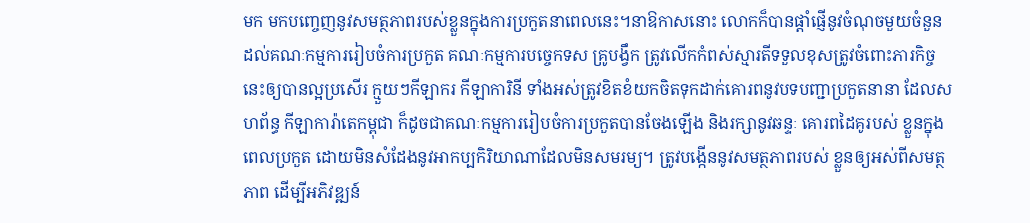មក មកបញ្ចេញនូវសមត្ថភាពរបស់ខ្លួនក្នុងការប្រកួតនាពេលនេះ។នាឱកាសនោះ លោកក៏បានផ្តាំផ្ញើនូវចំណុចមួយចំនួន ដល់គណៈកម្មការរៀបចំការប្រកួត គណៈកម្មការបច្ចេកទស គ្រូបង្វឹក ត្រូវលើកកំពស់ស្មារតីទទួលខុសត្រូវចំពោះភារកិច្ចនេះឲ្យបានល្អប្រសើរ ក្មួយៗកីឡាករ កីឡាការិនី ទាំងអស់ត្រូវខិតខំយកចិតទុកដាក់គោរពនូវបទបញ្ជាប្រកួតនានា ដែលសហព័ន្ធ កីឡាការ៉ាតេកម្ពុជា ក៏ដូចជាគណៈកម្មការរៀបចំការប្រកួតបានចែងឡើង និងរក្សានូវឆន្ទៈ គោរពដៃគូរបស់ ខ្លួនក្នុងពេលប្រកួត ដោយមិនសំដែងនូវអាកប្បកិរិយាណាដែលមិនសមរម្យ។ ត្រូវបង្កើននូវសមត្ថភាពរបស់ ខ្លួនឲ្យអស់ពីសមត្ថភាព ដើម្បីអភិវឌ្ឍន៍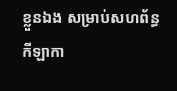ខ្លួនឯង សម្រាប់សហព័ន្ធកីឡាកា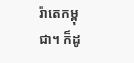រ៉ាតេកម្ពុជា។ ក៏ដូ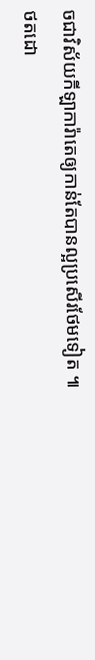ចជាវិស័យកីឡាការ៉ាតេឲ្យកាន់តែបានល្អប្រសើរថែមទៀត ៕
ថតដោ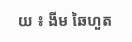យ ៖ ងីម ឆៃហួត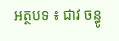អត្ថបទ ៖ ជាវ ចន្ធូ